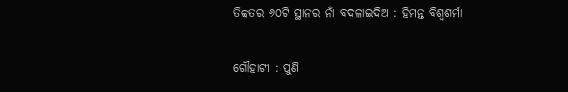ତିବ୍ବତର ୬୦ଟି ସ୍ଥାନର ନାଁ ବଦଳାଇଦିଅ : ହିମନ୍ତ ବିଶ୍ବଶର୍ମା

ଗୌହାଟୀ : ପୁଣି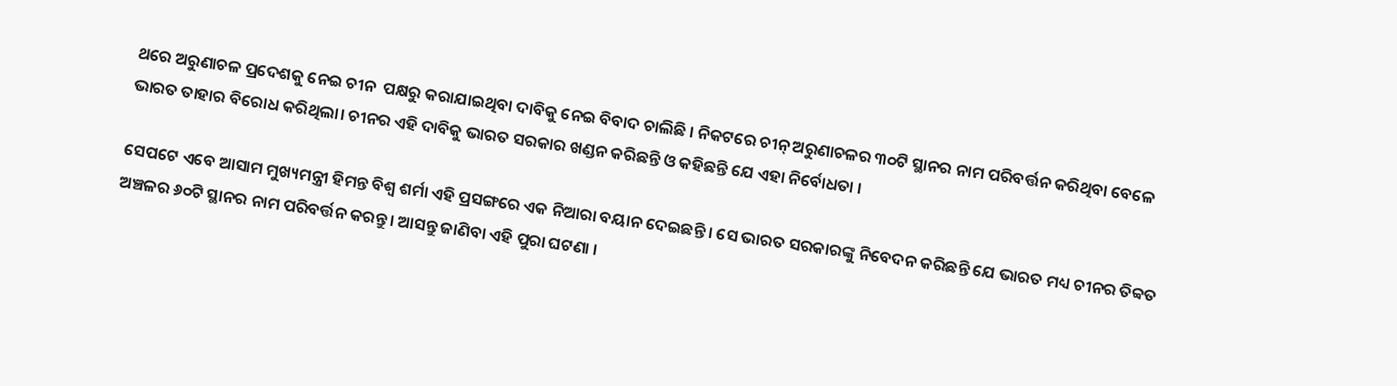ଥରେ ଅରୁଣାଚଳ ପ୍ରଦେଶକୁ ନେଇ ଚୀନ  ପକ୍ଷରୁ କରାଯାଇଥିବା ଦାବିକୁ ନେଇ ବିବାଦ ଚାଲିଛି । ନିକଟରେ ଚୀନ୍ ଅରୁଣାଚଳର ୩୦ଟି ସ୍ଥାନର ନାମ ପରିବର୍ତ୍ତନ କରିଥିବା ବେଳେ ଭାରତ ତାହାର ବିରୋଧ କରିଥିଲା। ଚୀନର ଏହି ଦାବିକୁ ଭାରତ ସରକାର ଖଣ୍ଡନ କରିଛନ୍ତି ଓ କହିଛନ୍ତି ଯେ ଏହା ନିର୍ବୋଧତା ।

ସେପଟେ ଏବେ ଆସାମ ମୁଖ୍ୟମନ୍ତ୍ରୀ ହିମନ୍ତ ବିଶ୍ୱ ଶର୍ମା ଏହି ପ୍ରସଙ୍ଗରେ ଏକ ନିଆରା ବୟାନ ଦେଇଛନ୍ତି । ସେ ଭାରତ ସରକାରଙ୍କୁ ନିବେଦନ କରିଛନ୍ତି ଯେ ଭାରତ ମଧ୍ୟ ଚୀନର ତିବ୍ବତ ଅଞ୍ଚଳର ୬୦ଟି ସ୍ଥାନର ନାମ ପରିବର୍ତ୍ତନ କରନ୍ତୁ। ଆସନ୍ତୁ ଜାଣିବା ଏହି ପୁରା ଘଟଣା ।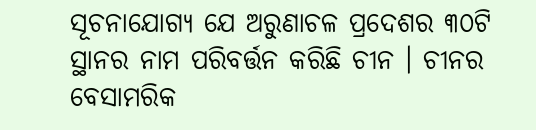ସୂଚନାଯୋଗ୍ୟ ଯେ ଅରୁଣାଚଳ ପ୍ରଦେଶର ୩୦ଟି ସ୍ଥାନର ନାମ ପରିବର୍ତ୍ତନ କରିଛି ଚୀନ । ଚୀନର ବେସାମରିକ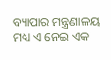ବ୍ୟାପାର ମନ୍ତ୍ରଣାଳୟ ମଧ୍ୟ ଏ ନେଇ ଏକ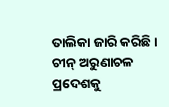ତାଲିକା ଜାରି କରିଛି । ଚୀନ୍ ଅରୁଣାଚଳ ପ୍ରଦେଶକୁ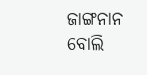ଜାଙ୍ଗନାନ ବୋଲି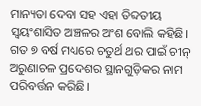ମାନ୍ୟତା ଦେବା ସହ ଏହା ତିବ୍ଦତୀୟ ସ୍ୱୟଂଶାସିତ ଅଞ୍ଚଳର ଅଂଶ ବୋଲି କହିଛି।  ଗତ ୭ ବର୍ଷ ମଧ୍ୟରେ ଚତୁର୍ଥ ଥର ପାଇଁ ଚୀନ୍ ଅରୁଣାଚଳ ପ୍ରଦେଶର ସ୍ଥାନଗୁଡ଼ିକର ନାମ ପରିବର୍ତ୍ତନ କରିଛି।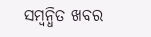ସମ୍ବନ୍ଧିତ ଖବର